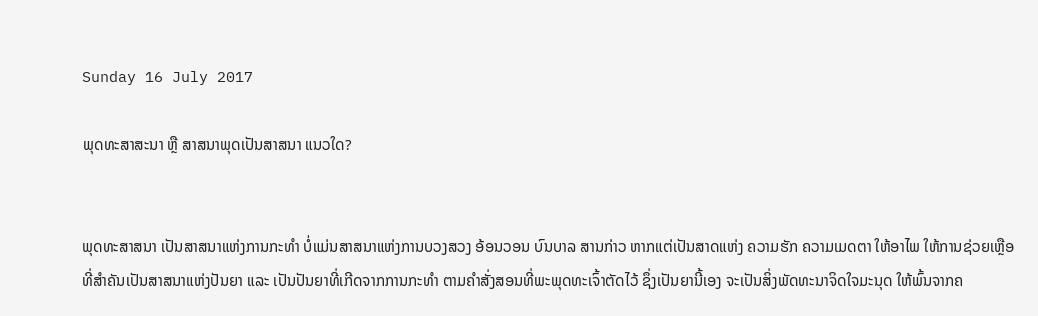Sunday 16 July 2017

ພຸດທະສາສະນາ ຫຼື ສາສນາພຸດເປັນສາສນາ ແນວໃດ?


ພຸດທະສາສນາ ເປັນສາສນາແຫ່ງການກະທຳ ບໍ່ແມ່ນສາສນາແຫ່ງການບວງສວງ ອ້ອນວອນ ບົນບາລ ສານກ່າວ ຫາກແຕ່ເປັນສາດແຫ່ງ ຄວາມຮັກ ຄວາມເມດຕາ ໃຫ້ອາໄພ ໃຫ້ການຊ່ວຍເຫຼືອ ທີ່ສໍາຄັນເປັນສາສນາແຫ່ງປັນຍາ ແລະ ເປັນປັນຍາທີ່ເກີດຈາກການກະທຳ ຕາມຄໍາສັ່ງສອນທີ່ພະພຸດທະເຈົ້າຕັດໄວ້ ຊຶ່ງເປັນຍານີ້ເອງ ຈະເປັນສິ່ງພັດທະນາຈິດໃຈມະນຸດ ໃຫ້ພົ້ນຈາກຄ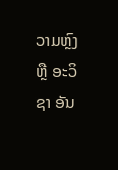ວາມຫຼົງ ຫຼື ອະວິຊາ ອັນ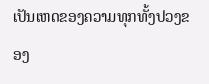ເປັນເຫດຂອງຄວາມທຸກທັ້ງປວງຂອງ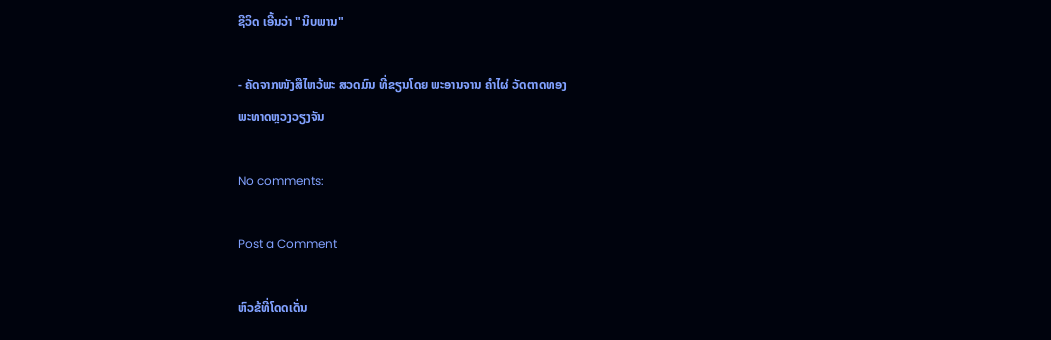ຊີວິດ ເອີ້ນວ່າ "ນິບພານ"

- ຄັດຈາກໜັງສືໄຫວ້ພະ ສວດມົນ ທີ່ຂຽນໂດຍ ພະອານຈານ ຄໍາໄຜ່ ວັດຕາດທອງ
ພະທາດຫຼວງວຽງຈັນ

No comments:

Post a Comment

ຫົວຂ້ທີ່ໂດດເດັ່ນ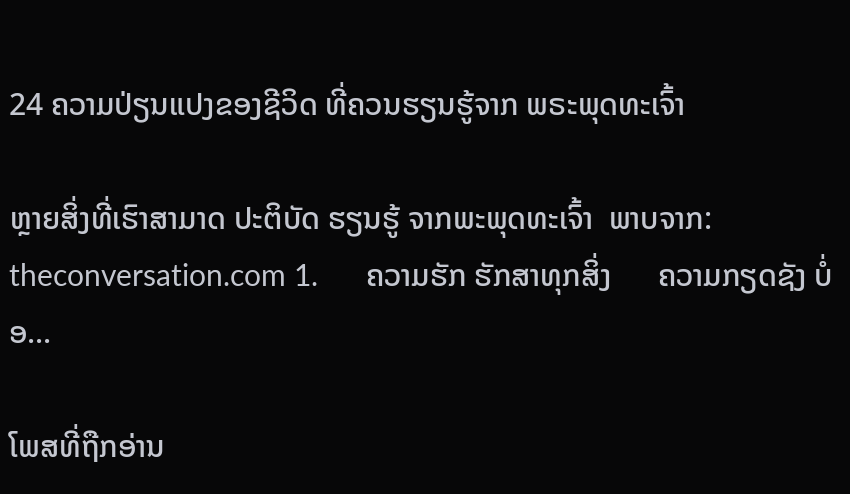24 ຄວາມປ່ຽນແປງຂອງຊີວິດ ທີ່ຄວນຮຽນຮູ້ຈາກ ພຣະພຸດທະເຈົ້າ

ຫຼາຍສິ່ງທີ່ເຮົາສາມາດ ປະຕິບັດ ຮຽນຮູ້ ຈາກພະພຸດທະເຈົ້າ  ພາບຈາກ: theconversation.com 1.      ຄວາມຮັກ ຮັກສາທຸກສິ່ງ      ຄວາມກຽດຊັງ ບໍ່ອ...

ໂພສທີ່ຖືກອ່ານ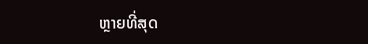ຫຼາຍທີ່ສຸດ